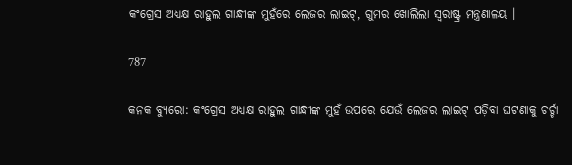କଂଗ୍ରେସ ଅଧ୍ୟକ୍ଷ ରାହୁଲ ଗାନ୍ଧୀଙ୍କ ମୁହଁରେ ଲେଜର ଲାଇଟ୍, ଗୁମର ଖୋଲିଲା ସ୍ୱରାଷ୍ଟ୍ର ମନ୍ତ୍ରଣାଳୟ ।

787

କନକ ବ୍ୟୁରୋ: କଂଗ୍ରେସ ଅଧ୍ୟକ୍ଷ ରାହୁଲ ଗାନ୍ଧୀଙ୍କ ମୁହଁ ଉପରେ ଯେଉଁ ଲେଜର ଲାଇଟ୍ ପଡ଼ିବା ଘଟଣାକୁ ଚର୍ଚ୍ଚା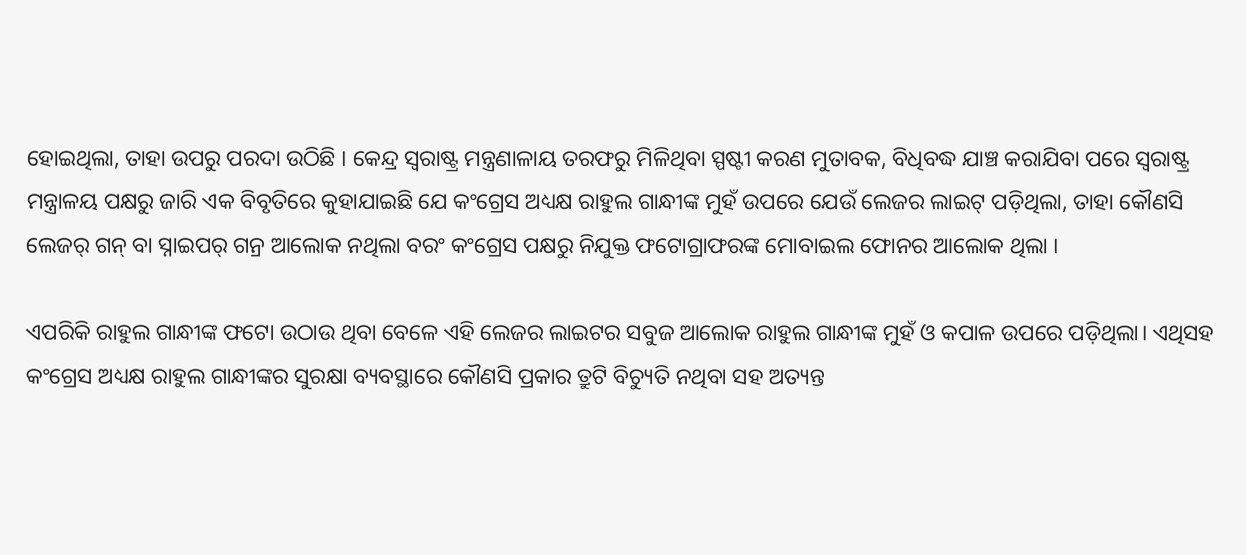ହୋଇଥିଲା, ତାହା ଉପରୁ ପରଦା ଉଠିଛି । କେନ୍ଦ୍ର ସ୍ୱରାଷ୍ଟ୍ର ମନ୍ତ୍ରଣାଳାୟ ତରଫରୁ ମିଳିଥିବା ସ୍ପଷ୍ଟୀ କରଣ ମୁତାବକ, ବିଧିବଦ୍ଧ ଯାଞ୍ଚ କରାଯିବା ପରେ ସ୍ୱରାଷ୍ଟ୍ର ମନ୍ତ୍ରାଳୟ ପକ୍ଷରୁ ଜାରି ଏକ ବିବୃତିରେ କୁହାଯାଇଛି ଯେ କଂଗ୍ରେସ ଅଧ୍ୟକ୍ଷ ରାହୁଲ ଗାନ୍ଧୀଙ୍କ ମୁହଁ ଉପରେ ଯେଉଁ ଲେଜର ଲାଇଟ୍ ପଡ଼ିଥିଲା, ତାହା କୌଣସି ଲେଜର୍ ଗନ୍ ବା ସ୍ନାଇପର୍ ଗନ୍ର ଆଲୋକ ନଥିଲା ବରଂ କଂଗ୍ରେସ ପକ୍ଷରୁ ନିଯୁକ୍ତ ଫଟୋଗ୍ରାଫରଙ୍କ ମୋବାଇଲ ଫୋନର ଆଲୋକ ଥିଲା ।

ଏପରିକି ରାହୁଲ ଗାନ୍ଧୀଙ୍କ ଫଟୋ ଉଠାଉ ଥିବା ବେଳେ ଏହି ଲେଜର ଲାଇଟର ସବୁଜ ଆଲୋକ ରାହୁଲ ଗାନ୍ଧୀଙ୍କ ମୁହଁ ଓ କପାଳ ଉପରେ ପଡ଼ିଥିଲା। ଏଥିସହ କଂଗ୍ରେସ ଅଧ୍ୟକ୍ଷ ରାହୁଲ ଗାନ୍ଧୀଙ୍କର ସୁରକ୍ଷା ବ୍ୟବସ୍ଥାରେ କୌଣସି ପ୍ରକାର ତ୍ରୁଟି ବିଚ୍ୟୁତି ନଥିବା ସହ ଅତ୍ୟନ୍ତ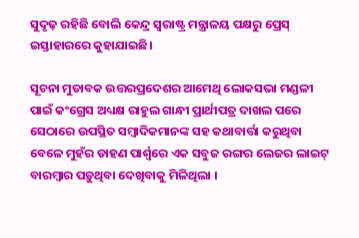ସୁଦୃଢ଼ ରହିଛି ବୋଲି କେନ୍ଦ୍ର ସ୍ୱରାଷ୍ଟ୍ର ମନ୍ତ୍ରାଳୟ ପକ୍ଷରୁ ପ୍ରେସ୍ ଇସ୍ତାହାରରେ କୁହାଯାଇଛି।

ସୂଚନା ମୁତାବକ ଉତ୍ତରପ୍ରଦେଶର ଆମେଥି ଲୋକସଭା ମଣ୍ଡଳୀ ପାଇଁ କଂଗ୍ରେସ ଅଧ୍ୟକ୍ଷ ରାହୁଲ ଗାନ୍ଧୀ ପ୍ରାର୍ଥୀପତ୍ର ଦାଖଲ ପରେ ସେଠାରେ ଉପସ୍ଥିତ ସମ୍ବାଦିକମାନଙ୍କ ସହ କଥାବାର୍ତ୍ତା କରୁଥିବା ବେଳେ ମୁହଁର ଡାହଣ ପାର୍ଶ୍ୱରେ ଏକ ସବୁଜ ରଙ୍ଗର ଲେଜର ଲାଇଟ୍ ବାରମ୍ବାର ପଡ଼ୁଥିବା ଦେଖିବାକୁ ମିଳିଥିଲା ।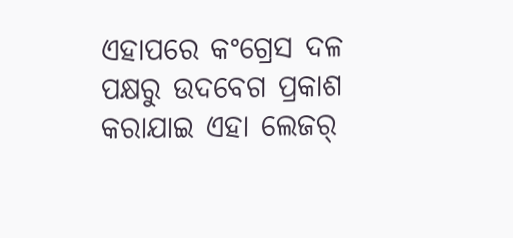ଏହାପରେ କଂଗ୍ରେସ ଦଳ ପକ୍ଷରୁ ଉଦବେଗ ପ୍ରକାଶ କରାଯାଇ ଏହା ଲେଜର୍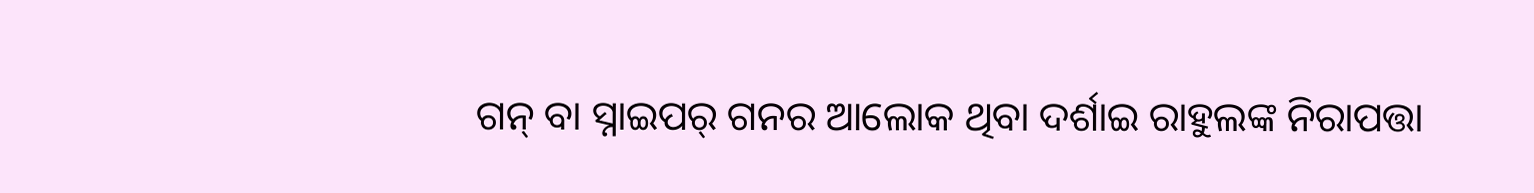ଗନ୍ ବା ସ୍ନାଇପର୍ ଗନର ଆଲୋକ ଥିବା ଦର୍ଶାଇ ରାହୁଲଙ୍କ ନିରାପତ୍ତା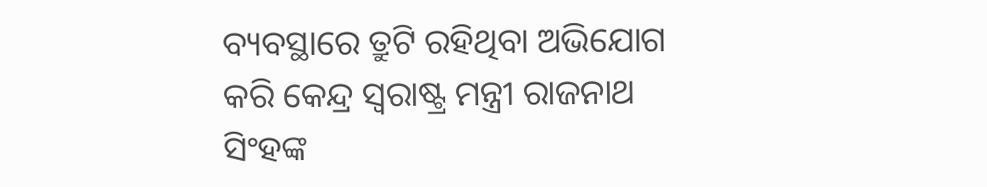ବ୍ୟବସ୍ଥାରେ ତ୍ରୁଟି ରହିଥିବା ଅଭିଯୋଗ କରି କେନ୍ଦ୍ର ସ୍ୱରାଷ୍ଟ୍ର ମନ୍ତ୍ରୀ ରାଜନାଥ ସିଂହଙ୍କ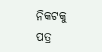ନିକଟକୁ ପତ୍ର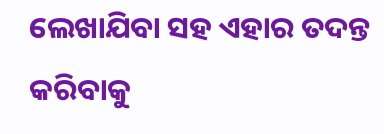ଲେଖାଯିବା ସହ ଏହାର ତଦନ୍ତ କରିବାକୁ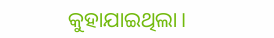କୁହାଯାଇଥିଲା।